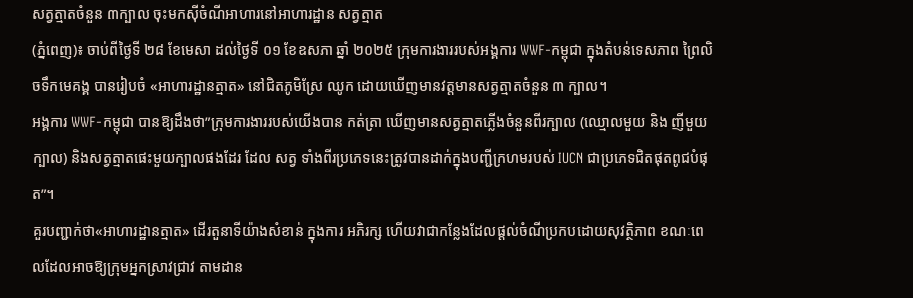សត្វត្មាតចំនួន ៣ក្បាល ចុះមកស៊ីចំណីអាហារនៅអាហារដ្ឋាន សត្វត្មាត
(ភ្នំពេញ)៖ ចាប់ពីថ្ងៃទី ២៨ ខែមេសា ដល់ថ្ងៃទី ០១ ខែឧសភា ឆ្នាំ ២០២៥ ក្រុមការងាររបស់អង្គការ WWF-កម្ពុជា ក្នុងតំបន់ទេសភាព ព្រៃលិចទឹកមេគង្គ បានរៀបចំ «អាហារដ្ឋានត្មាត» នៅជិតភូមិស្រែ ឈូក ដោយឃើញមានវត្តមានសត្វត្មាតចំនួន ៣ ក្បាល។
អង្គការ WWF-កម្ពុជា បានឱ្យដឹងថា”ក្រុមការងាររបស់យើងបាន កត់ត្រា ឃើញមានសត្វត្មាតភ្លើងចំនួនពីរក្បាល (ឈ្មោលមួយ និង ញីមួយក្បាល) និងសត្វត្មាតផេះមួយក្បាលផងដែរ ដែល សត្វ ទាំងពីរប្រភេទនេះត្រូវបានដាក់ក្នុងបញ្ជីក្រហមរបស់ IUCN ជាប្រភេទជិតផុតពូជបំផុត”។
គួរបញ្ជាក់ថា«អាហារដ្ឋានត្មាត» ដើរតួនាទីយ៉ាងសំខាន់ ក្នុងការ អភិរក្ស ហើយវាជាកន្លែងដែលផ្តល់ចំណីប្រកបដោយសុវត្ថិភាព ខណៈពេលដែលអាចឱ្យក្រុមអ្នកស្រាវជ្រាវ តាមដាន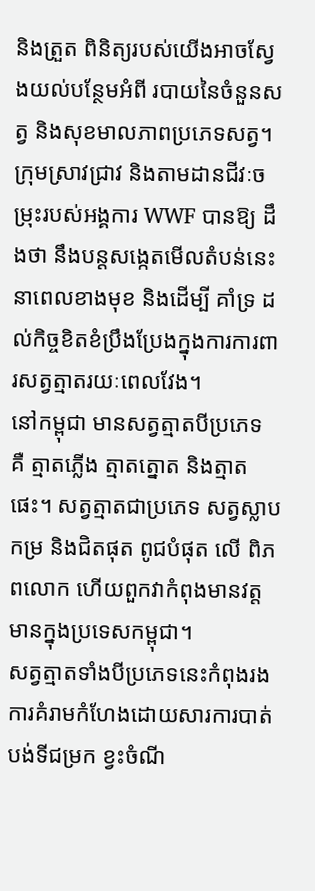និងត្រួត ពិនិត្យរបស់យើងអាចស្វែងយល់បន្ថែមអំពី របាយនៃចំនួនសត្វ និងសុខមាលភាពប្រភេទសត្វ។
ក្រុមស្រាវជ្រាវ និងតាមដានជីវៈចម្រុះរបស់អង្គការ WWF បានឱ្យ ដឹងថា នឹងបន្តសង្កេតមើលតំបន់នេះនាពេលខាងមុខ និងដើម្បី គាំទ្រ ដល់កិច្ចខិតខំប្រឹងប្រែងក្នុងការការពារសត្វត្មាតរយៈពេលវែង។
នៅកម្ពុជា មានសត្វត្មាតបីប្រភេទ គឺ ត្មាតភ្លើង ត្មាតត្នោត និងត្មាត ផេះ។ សត្វត្មាតជាប្រភេទ សត្វស្លាបកម្រ និងជិតផុត ពូជបំផុត លើ ពិភពលោក ហើយពួកវាកំពុងមានវត្តមានក្នុងប្រទេសកម្ពុជា។
សត្វត្មាតទាំងបីប្រភេទនេះកំពុងរងការគំរាមកំហែងដោយសារការបាត់បង់ទីជម្រក ខ្វះចំណី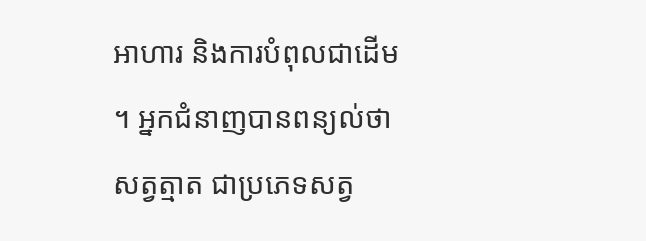អាហារ និងការបំពុលជាដើម ។ អ្នកជំនាញបានពន្យល់ថា សត្វត្មាត ជាប្រភេទសត្វ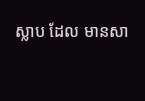ស្លាប ដែល មានសា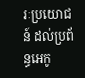រៈប្រយោជន៍ ដល់ប្រព័ន្ធអេកូ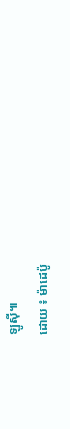ឡូស៊ី៕
ដោយ ៖ ម៉ាដេប៉ូ